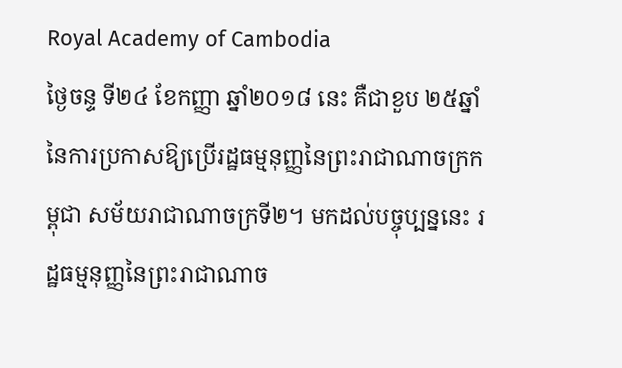Royal Academy of Cambodia
ថ្ងៃចន្ទ ទី២៤ ខែកញ្ញា ឆ្នាំ២០១៨ នេះ គឺជាខួប ២៥ឆ្នាំ នៃការប្រកាសឱ្យប្រើរដ្ឋធម្មនុញ្ញនៃព្រះរាជាណាចក្រកម្ពុជា សម័យរាជាណាចក្រទី២។ មកដល់បច្ចុប្បន្ននេះ រដ្ឋធម្មនុញ្ញនៃព្រះរាជាណាច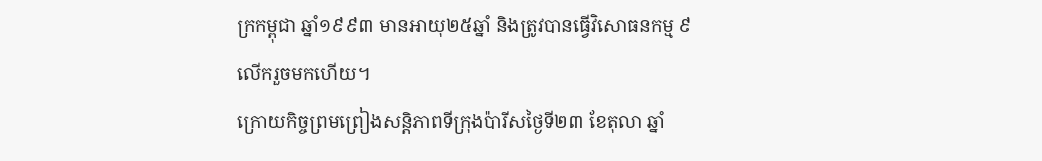ក្រកម្ពុជា ឆ្នាំ១៩៩៣ មានអាយុ២៥ឆ្នាំ និងត្រូវបានធ្វើវិសោធនកម្ម ៩លើករួចមកហើយ។
ក្រោយកិច្ចព្រមព្រៀងសន្តិភាពទីក្រុងប៉ារីសថ្ងៃទី២៣ ខែតុលា ឆ្នាំ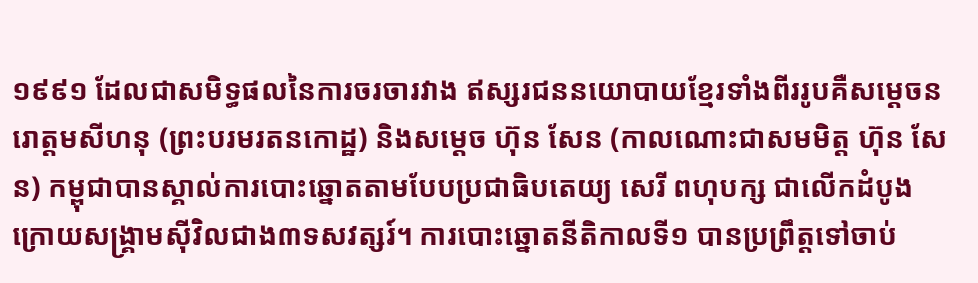១៩៩១ ដែលជាសមិទ្ធផលនៃការចរចារវាង ឥស្សរជននយោបាយខ្មែរទាំងពីររូបគឺសម្ដេចនរោត្តមសីហនុ (ព្រះបរមរតនកោដ្ឋ) និងសម្ដេច ហ៊ុន សែន (កាលណោះជាសមមិត្ត ហ៊ុន សែន) កម្ពុជាបានស្គាល់ការបោះឆ្នោតតាមបែបប្រជាធិបតេយ្យ សេរី ពហុបក្ស ជាលើកដំបូង ក្រោយសង្គ្រាមស៊ីវិលជាង៣ទសវត្សរ៍។ ការបោះឆ្នោតនីតិកាលទី១ បានប្រព្រឹត្តទៅចាប់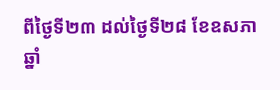ពីថ្ងៃទី២៣ ដល់ថ្ងៃទី២៨ ខែឧសភា ឆ្នាំ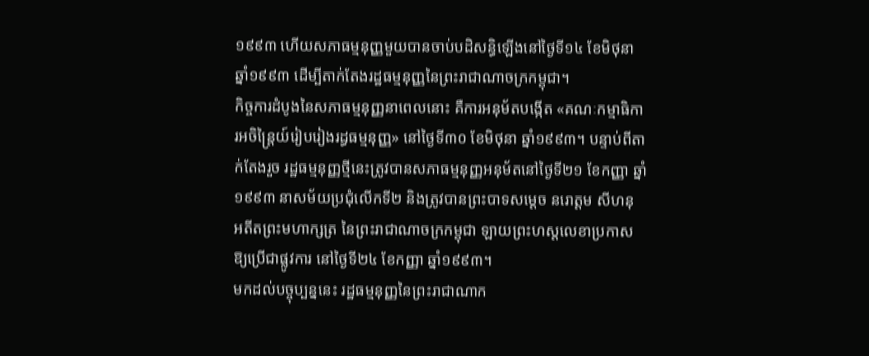១៩៩៣ ហើយសភាធម្មនុញ្ញមួយបានចាប់បដិសន្ធិឡើងនៅថ្ងៃទី១៤ ខែមិថុនា ឆ្នាំ១៩៩៣ ដើម្បីតាក់តែងរដ្ឋធម្មនុញ្ញនៃព្រះរាជាណាចក្រកម្ពុជា។
កិច្ចការដំបូងនៃសភាធម្មនុញ្ញនាពេលនោះ គឺការអនុម័តបង្កើត «គណៈកម្មាធិការអចិន្ត្រៃយ៍រៀបរៀងរដ្ធធម្មនុញ្ញ» នៅថ្ងៃទី៣០ ខែមិថុនា ឆ្នាំ១៩៩៣។ បន្ទាប់ពីតាក់តែងរួច រដ្ឋធម្មនុញ្ញថ្មីនេះត្រូវបានសភាធម្មនុញ្ញអនុម័តនៅថ្ងៃទី២១ ខែកញ្ញា ឆ្នាំ១៩៩៣ នាសម័យប្រជុំលើកទី២ និងត្រូវបានព្រះបាទសម្ដេច នរោត្ដម សីហនុ អតីតព្រះមហាក្សត្រ នៃព្រះរាជាណាចក្រកម្ពុជា ឡាយព្រះហស្តលេខាប្រកាសឱ្យប្រើជាផ្លូវការ នៅថ្ងៃទី២៤ ខែកញ្ញា ឆ្នាំ១៩៩៣។
មកដល់បច្ចុប្បន្ននេះ រដ្ឋធម្មនុញ្ញនៃព្រះរាជាណាក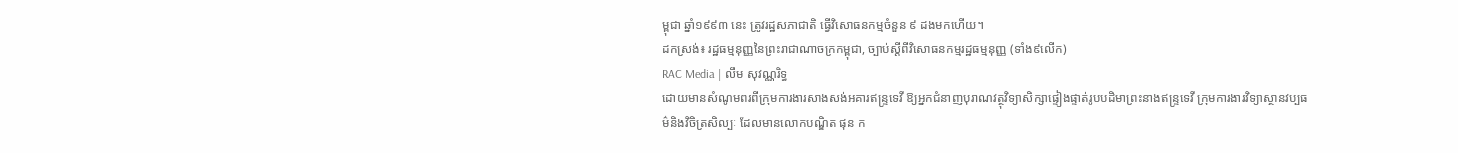ម្ពុជា ឆ្នាំ១៩៩៣ នេះ ត្រូវរដ្ឋសភាជាតិ ធ្វើវិសោធនកម្មចំនួន ៩ ដងមកហើយ។
ដកស្រង់៖ រដ្ឋធម្មនុញ្ញនៃព្រះរាជាណាចក្រកម្ពុជា, ច្បាប់ស្ដីពីវិសោធនកម្មរដ្ឋធម្មនុញ្ញ (ទាំង៩លើក)
RAC Media | លឹម សុវណ្ណរិទ្ធ
ដោយមានសំណូមពរពីក្រុមការងារសាងសង់អគារឥន្រ្ទទេវី ឱ្យអ្នកជំនាញបុរាណវត្ថុវិទ្យាសិក្សាផ្ទៀងផ្ទាត់រូបបដិមាព្រះនាងឥន្រ្ទទេវី ក្រុមការងារវិទ្យាស្ថានវប្បធម៌និងវិចិត្រសិល្បៈ ដែលមានលោកបណ្ឌិត ផុន ក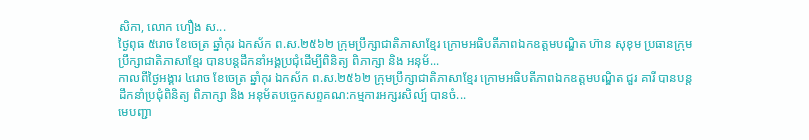សិកា, លោក ហឿង ស...
ថ្ងៃពុធ ៥រោច ខែចេត្រ ឆ្នាំកុរ ឯកស័ក ព.ស.២៥៦២ ក្រុមប្រឹក្សាជាតិភាសាខ្មែរ ក្រោមអធិបតីភាពឯកឧត្តមបណ្ឌិត ហ៊ាន សុខុម ប្រធានក្រុមប្រឹក្សាជាតិភាសាខ្មែរ បានបន្តដឹកនាំអង្គប្រជុំដេីម្បីពិនិត្យ ពិភាក្សា និង អនុម័...
កាលពីថ្ងៃអង្គារ ៤រោច ខែចេត្រ ឆ្នាំកុរ ឯកស័ក ព.ស.២៥៦២ ក្រុមប្រឹក្សាជាតិភាសាខ្មែរ ក្រោមអធិបតីភាពឯកឧត្តមបណ្ឌិត ជួរ គារី បានបន្តដឹកនាំប្រជុំពិនិត្យ ពិភាក្សា និង អនុម័តបច្ចេកសព្ទគណ:កម្មការអក្សរសិល្ប៍ បានចំ...
មេបញ្ជា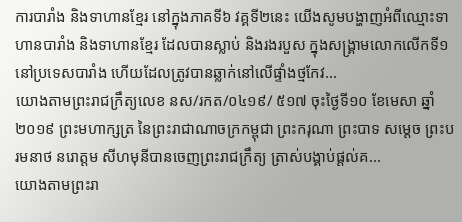ការបារាំង និងទាហានខ្មែរ នៅក្នុងភាគទី៦ វគ្គទី២នេះ យើងសូមបង្ហាញអំពីឈ្មោះទាហានបារាំង និងទាហានខ្មែរ ដែលបានស្លាប់ និងរងរបួស ក្នុងសង្គ្រាមលោកលើកទី១នៅប្រទេសបារាំង ហើយដែលត្រូវបានឆ្លាក់នៅលើផ្ទាំងថ្មកែវ...
យោងតាមព្រះរាជក្រឹត្យលេខ នស/រកត/០៤១៩/ ៥១៧ ចុះថ្ងៃទី១០ ខែមេសា ឆ្នាំ២០១៩ ព្រះមហាក្សត្រ នៃព្រះរាជាណាចក្រកម្ពុជា ព្រះករុណា ព្រះបាទ សម្តេច ព្រះបរមនាថ នរោត្តម សីហមុនីបានចេញព្រះរាជក្រឹត្យ ត្រាស់បង្គាប់ផ្តល់គ...
យោងតាមព្រះរា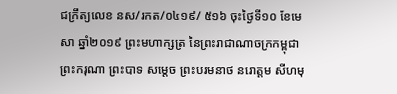ជក្រឹត្យលេខ នស/រកត/០៤១៩/ ៥១៦ ចុះថ្ងៃទី១០ ខែមេសា ឆ្នាំ២០១៩ ព្រះមហាក្សត្រ នៃព្រះរាជាណាចក្រកម្ពុជា ព្រះករុណា ព្រះបាទ សម្តេច ព្រះបរមនាថ នរោត្តម សីហមុ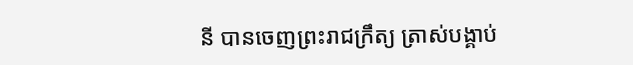នី បានចេញព្រះរាជក្រឹត្យ ត្រាស់បង្គាប់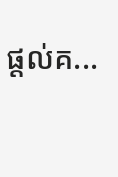ផ្តល់គ...